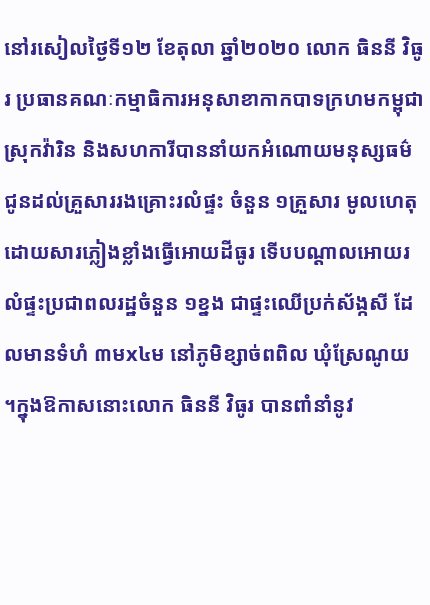នៅរសៀលថ្ងៃទី១២ ខែតុលា ឆ្នាំ២០២០ លោក ធិននី វិធូរ ប្រធានគណៈកម្មាធិការអនុសាខាកាកបាទក្រហមកម្ពុជា ស្រុកវ៉ារិន និងសហការីបាននាំយកអំណោយមនុស្សធម៌ជូនដល់គ្រួសាររងគ្រោះរលំផ្ទះ ចំនួន ១គ្រួសារ មូលហេតុដោយសារភ្លៀងខ្លាំងធ្វើអោយដីធូរ ទើបបណ្ដាលអោយរលំផ្ទះប្រជាពលរដ្ឋចំនួន ១ខ្នង ជាផ្ទះឈើប្រក់ស័ង្កសី ដែលមានទំហំ ៣មx៤ម នៅភូមិខ្សាច់ពពិល ឃុំស្រែណូយ ។ក្នុងឱកាសនោះលោក ធិននី វិធូរ បានពាំនាំនូវ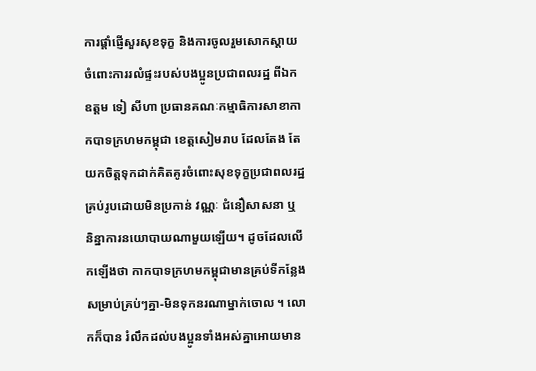ការផ្តាំផ្ញើសួរសុខទុក្ខ និងការចូលរួមសោកស្តាយចំពោះការរលំផ្ទះរបស់បងប្អូនប្រជាពលរដ្ឋ ពីឯកឧត្តម ទៀ សីហា ប្រធានគណៈកម្មាធិការសាខាកាកបាទក្រហមកម្ពុជា ខេត្តសៀមរាប ដែលតែង តែយកចិត្តទុកដាក់គិតគូរចំពោះសុខទុក្ខប្រជាពលរដ្ឋគ្រប់រូបដោយមិនប្រកាន់ វណ្ណៈ ជំនឿសាសនា ឬ និន្នាការនយោបាយណាមួយឡើយ។ ដូចដែលលើកឡើងថា កាកបាទក្រហមកម្ពុជាមានគ្រប់ទីកន្លែង សម្រាប់គ្រប់ៗគ្នា-មិនទុកនរណាម្នាក់ចោល ។ លោកក៏បាន រំលឹកដល់បងប្អូនទាំងអស់គ្នាអោយមាន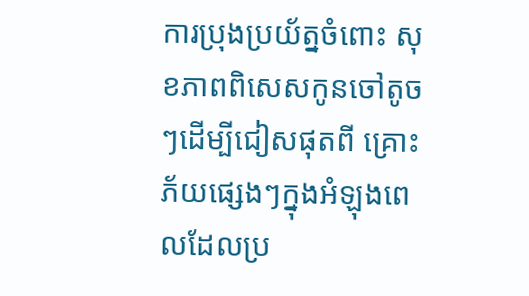ការប្រុងប្រយ័ត្នចំពោះ សុខភាពពិសេសកូនចៅតូចៗដើម្បីជៀសផុតពី គ្រោះភ័យផ្សេងៗក្នុងអំឡុងពេលដែលប្រ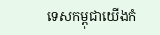ទេសកម្ពុជាយើងកំ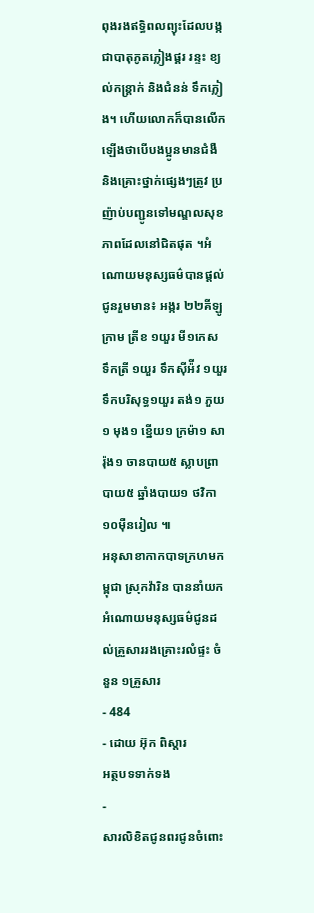ពុងរងឥទ្ធិពលព្យុះដែលបង្កជាបាតុភូតភ្លៀងផ្គរ រន្ទះ ខ្យល់កន្ត្រាក់ និងជំនន់ ទឹកភ្លៀង។ ហើយលោកក៏បានលើកឡើងថាបើបងប្អូនមានជំងឺ និងគ្រោះថ្នាក់ផ្សេងៗត្រូវ ប្រញ៉ាប់បញ្ជូនទៅមណ្ឌលសុខភាពដែលនៅជិតផុត ។អំណោយមនុស្សធម៌បានផ្ដល់ជូនរួមមាន៖ អង្ករ ២២គីឡូក្រាម ត្រីខ ១យួរ មី១កេស ទឹកត្រី ១យួរ ទឹកស៊ីអ៉ីវ ១យួរ ទឹកបរិសុទ្ធ១យួរ តង់១ ភួយ១ មុង១ ខ្នើយ១ ក្រម៉ា១ សារ៉ុង១ ចានបាយ៥ ស្លាបព្រាបាយ៥ ឆ្នាំងបាយ១ ថវិកា ១០ម៉ឺនរៀល ៕
អនុសាខាកាកបាទក្រហមកម្ពុជា ស្រុកវ៉ារិន បាននាំយកអំណោយមនុស្សធម៌ជូនដល់គ្រួសាររងគ្រោះរលំផ្ទះ ចំនួន ១គ្រួសារ
- 484
- ដោយ អ៊ុក ពិស្តារ
អត្ថបទទាក់ទង
-
សារលិខិតជូនពរជូនចំពោះ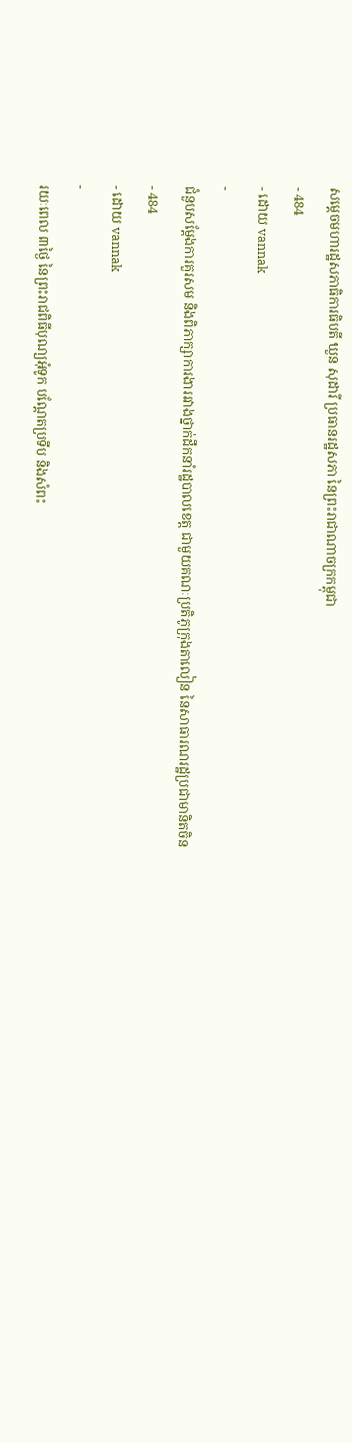សម្តេចមហារដ្ឋសភាធិការធិបតី ឃួន សុដារី ប្រធានរដ្ឋសភា នៃព្រះរាជាណាចក្រកម្ពុជា
- 484
- ដោយ vannak
-
ជំនួបសម្ដែងការគួរសម និងពិភាក្សាការងាររវាងថ្នាក់ដឹកនាំរដ្ឋបាលខេត្ត ជាមួយគណៈប្រតិភូក្រុងតាលៀន នៃសាធារណរដ្ឋប្រជាមានិតចិន
- 484
- ដោយ vannak
-
រយៈពេល ៣ថ្ងៃ នៃព្រះរាជពិធីបុណ្យអុំទូក បណ្តែតប្រទីប និងសំពះ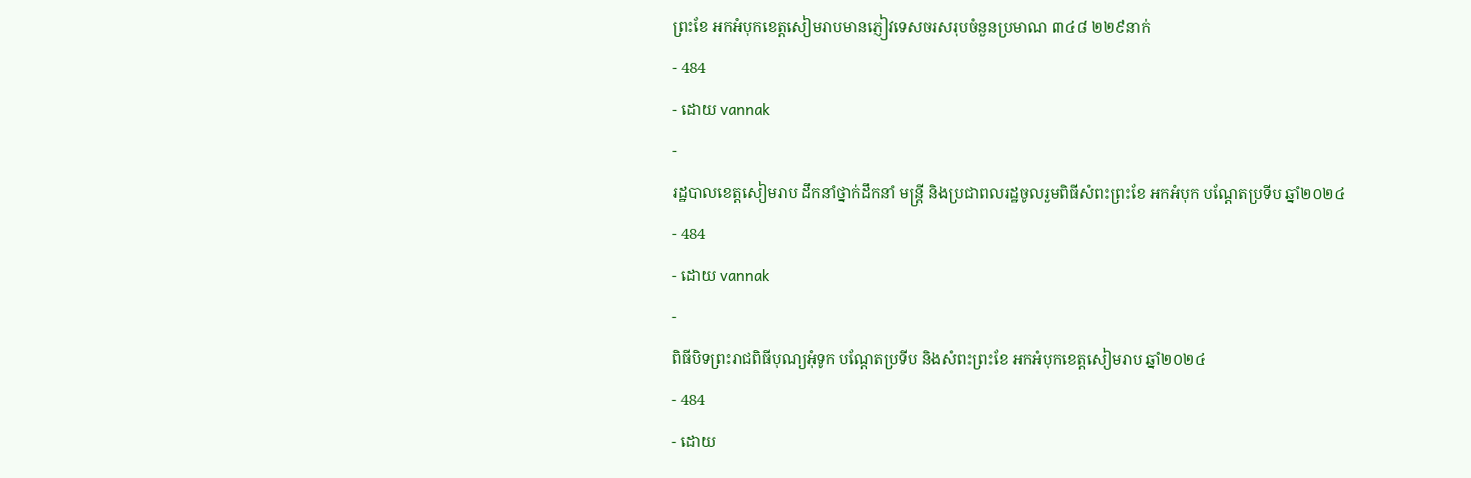ព្រះខែ អកអំបុកខេត្តសៀមរាបមានភ្ញៀវទេសចរសរុបចំនួនប្រមាណ ៣៤៨ ២២៩នាក់
- 484
- ដោយ vannak
-
រដ្ឋបាលខេត្តសៀមរាប ដឹកនាំថ្នាក់ដឹកនាំ មន្រ្តី និងប្រជាពលរដ្ឋចូលរួមពិធីសំពះព្រះខែ អកអំបុក បណ្ដែតប្រទីប ឆ្នាំ២០២៤
- 484
- ដោយ vannak
-
ពិធីបិទព្រះរាជពិធីបុណ្យអុំទូក បណ្តែតប្រទីប និងសំពះព្រះខែ អកអំបុកខេត្តសៀមរាប ឆ្នាំ២០២៤
- 484
- ដោយ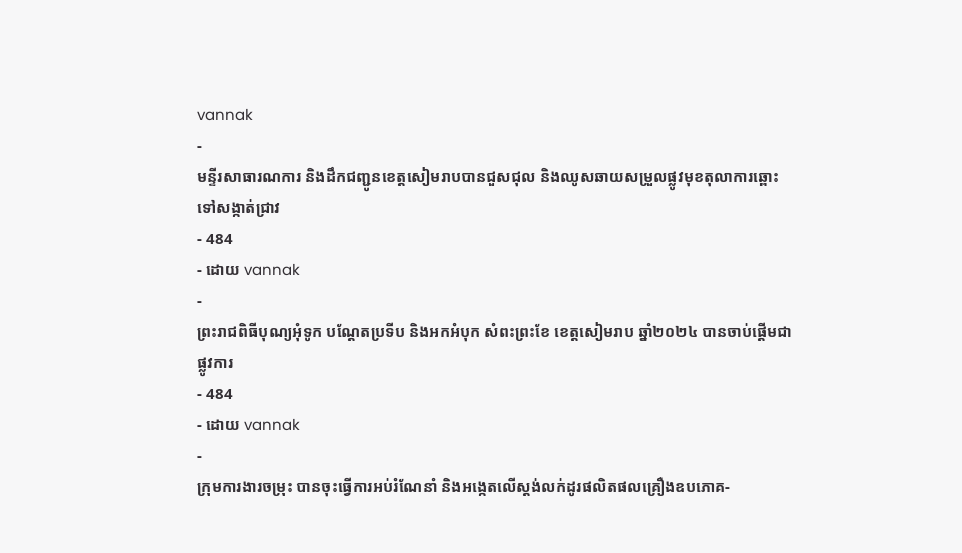vannak
-
មន្ទីរសាធារណការ និងដឹកជញ្ជូនខេត្តសៀមរាបបានជួសជុល និងឈូសឆាយសម្រួលផ្លូវមុខតុលាការឆ្ពោះទៅសង្កាត់ជ្រាវ
- 484
- ដោយ vannak
-
ព្រះរាជពិធីបុណ្យអុំទូក បណ្តែតប្រទីប និងអកអំបុក សំពះព្រះខែ ខេត្តសៀមរាប ឆ្នាំ២០២៤ បានចាប់ផ្ដើមជាផ្លូវការ
- 484
- ដោយ vannak
-
ក្រុមការងារចម្រុះ បានចុះធ្វើការអប់រំណែនាំ និងអង្កេតលើស្តង់លក់ដូរផលិតផលគ្រឿងឧបភោគ-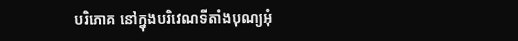បរិភោគ នៅក្នុងបរិវេណទីតាំងបុណ្យអុំ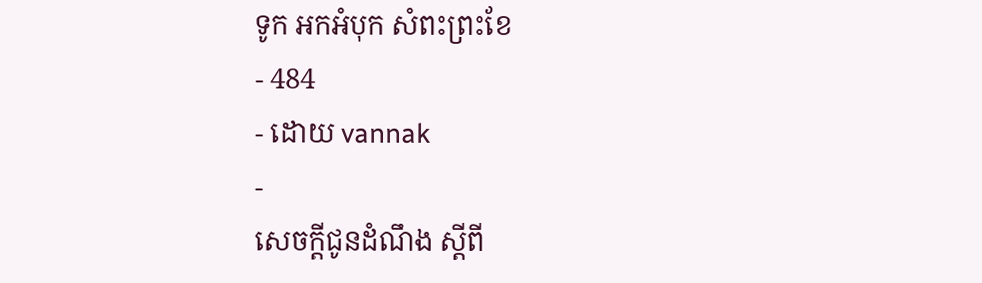ទូក អកអំបុក សំពះព្រះខែ
- 484
- ដោយ vannak
-
សេចក្តីជូនដំណឹង ស្តីពី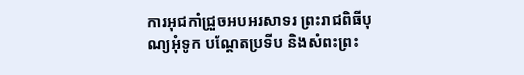ការអុជកាំជ្រួចអបអរសាទរ ព្រះរាជពិធីបុណ្យអុំទូក បណ្តែតប្រទីប និងសំពះព្រះ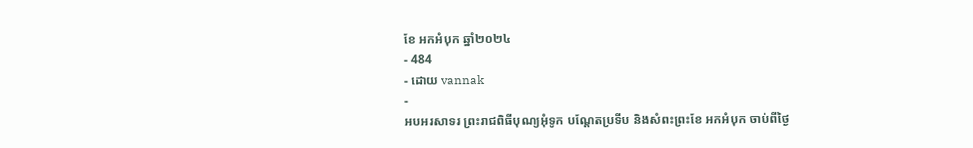ខែ អកអំបុក ឆ្នាំ២០២៤
- 484
- ដោយ vannak
-
អបអរសាទរ ព្រះរាជពិធីបុណ្យអុំទូក បណ្ដែតប្រទីប និងសំពះព្រះខែ អកអំបុក ចាប់ពីថ្ងៃ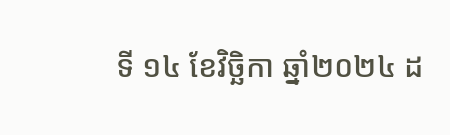ទី ១៤ ខែវិច្ឆិកា ឆ្នាំ២០២៤ ដ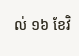ល់ ១៦ ខែវិ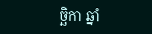ច្ឆិកា ឆ្នាំ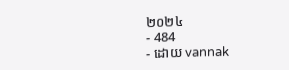២០២៤
- 484
- ដោយ vannak